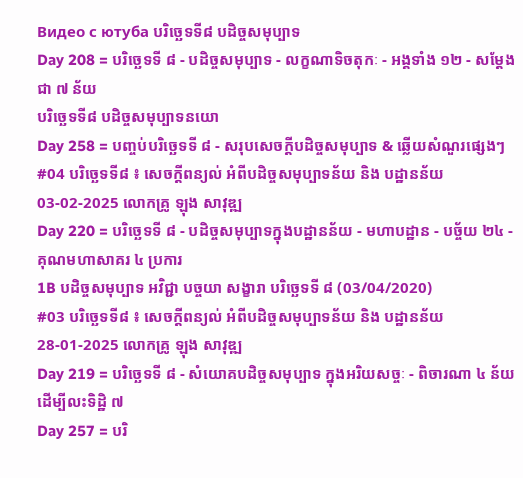Видео с ютуба បរិច្ឆេទទី៨ បដិច្ចសមុប្បាទ
Day 208 = បរិច្ឆេទទី ៨ - បដិច្ចសមុប្បាទ - លក្ខណាទិចតុកៈ - អង្គទាំង ១២ - សម្តែងជា ៧ ន័យ
បរិច្ឆេទទី៨ បដិច្ចសមុប្បាទនយោ
Day 258 = បញ្ចប់បរិច្ឆេទទី ៨ - សរុបសេចក្តីបដិច្ចសមុប្បាទ & ឆ្លើយសំណួរផ្សេងៗ
#04 បរិច្ឆេទទី៨ ៖ សេចក្តីពន្យល់ អំពីបដិច្ចសមុប្បាទន័យ និង បដ្ឋានន័យ 03-02-2025 លោកគ្រូ ឡុង សាវុឌ្ឍ
Day 220 = បរិច្ឆេទទី ៨ - បដិច្ចសមុប្បាទក្នុងបដ្ឋានន័យ - មហាបដ្ឋាន - បច្ច័យ ២៤ - គុណមហាសាគរ ៤ ប្រការ
1B បដិច្ចសមុប្បាទ អវិជ្ជា បច្ចយា សង្ខារា បរិច្ឆេទទី ៨ (03/04/2020)
#03 បរិច្ឆេទទី៨ ៖ សេចក្តីពន្យល់ អំពីបដិច្ចសមុប្បាទន័យ និង បដ្ឋានន័យ 28-01-2025 លោកគ្រូ ឡុង សាវុឌ្ឍ
Day 219 = បរិច្ឆេទទី ៨ - សំយោគបដិច្ចសមុប្បាទ ក្នុងអរិយសច្ចៈ - ពិចារណា ៤ ន័យ ដើម្បីលះទិដ្ឋិ ៧
Day 257 = បរិ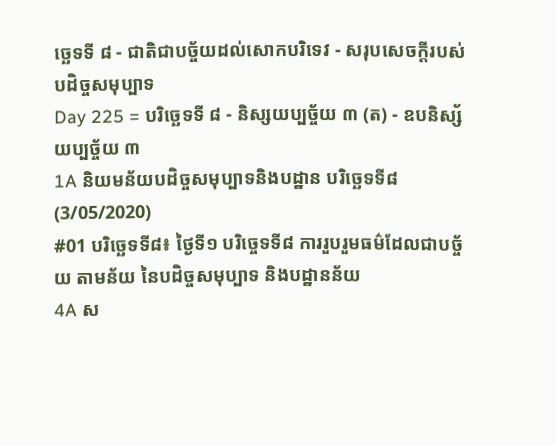ច្ឆេទទី ៨ - ជាតិជាបច្ច័យដល់សោកបរិទេវ - សរុបសេចក្តីរបស់បដិច្ចសមុប្បាទ
Day 225 = បរិច្ឆេទទី ៨ - និស្សយប្បច្ច័យ ៣ (ត) - ឧបនិស្ស័យប្បច្ច័យ ៣
1A និយមន័យបដិច្ចសមុប្បាទនិងបដ្ឋាន បរិច្ឆេទទី៨ (3/05/2020)
#01 បរិច្ឆេទទី៨៖ ថ្ងៃទី១ បរិច្ចេទទី៨ ការរួបរួមធម៌ដែលជាបច្ច័យ តាមន័យ នៃបដិច្ចសមុប្បាទ និងបដ្ឋានន័យ
4A ស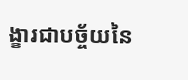ង្ខារជាបច្ច័យនៃ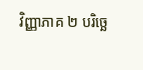វិញ្ញាភាគ ២ បរិច្ឆេ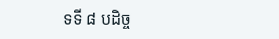ទទី ៨ បដិច្ច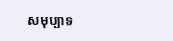សមុប្បាទ